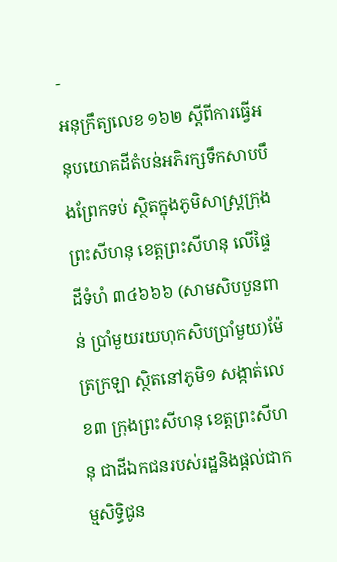-
អនុក្រឹត្យលេខ ១៦២ ស្ដីពីការធ្វើអនុបយោគដីតំបន់អភិរក្សទឹកសាបបឹងព្រែកទប់ ស្ថិតក្នុងភូមិសាស្រ្តក្រុងព្រះសីហនុ ខេត្តព្រះសីហនុ លើផ្ទៃដីទំហំ ៣៤៦៦៦ (សាមសិបបួនពាន់ ប្រាំមួយរយហុកសិបប្រាំមួយ)ម៉ែត្រក្រឡា ស្ថិតនៅភូមិ១ សង្កាត់លេខ៣ ក្រុងព្រះសីហនុ ខេត្តព្រះសីហនុ ជាដីឯកជនរបស់រដ្ឋនិងផ្ដល់ជាកម្មសិទ្ធិជូន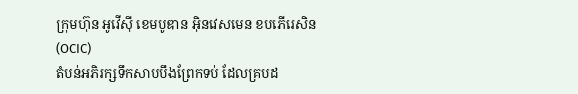ក្រុមហ៊ុន អូវើស៊ី ខេមបូឌាន អុិនវេសមេន ខបភើរេសិន (OCIC)
តំបន់អភិរក្សទឹកសាបបឹងព្រែកទប់ ដែលគ្របដ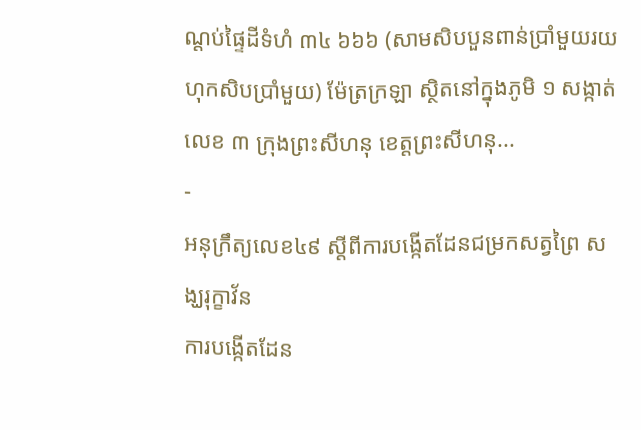ណ្ដប់ផ្ទៃដីទំហំ ៣៤ ៦៦៦ (សាមសិបបួនពាន់ប្រាំមួយរយហុកសិបប្រាំមួយ) ម៉ែត្រក្រឡា ស្ថិតនៅក្នុងភូមិ ១ សង្កាត់លេខ ៣ ក្រុងព្រះសីហនុ ខេត្តព្រះសីហនុ...
-
អនុក្រឹត្យលេខ៤៩ ស្តីពីការបង្កើតដែនជម្រកសត្វព្រៃ សង្ឃរុក្ខាវ័ន
ការបង្កើតដែន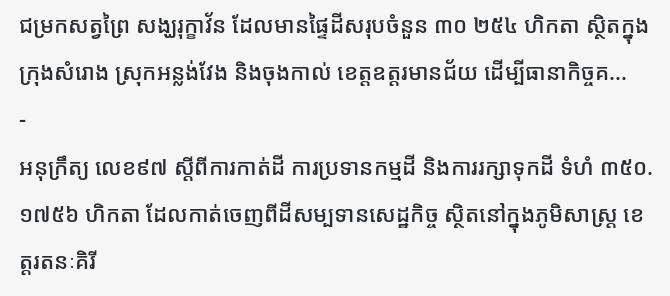ជម្រកសត្វព្រៃ សង្ឃរុក្ខាវ័ន ដែលមានផ្ទៃដីសរុបចំនួន ៣០ ២៥៤ ហិកតា ស្ថិតក្នុងក្រុងសំរោង ស្រុកអន្លង់វែង និងចុងកាល់ ខេត្តឧត្តរមានជ័យ ដើម្បីធានាកិច្ចគ...
-
អនុក្រឹត្យ លេខ៩៧ ស្ដីពីការកាត់ដី ការប្រទានកម្មដី និងការរក្សាទុកដី ទំហំ ៣៥០.១៧៥៦ ហិកតា ដែលកាត់ចេញពីដីសម្បទានសេដ្ឋកិច្ច ស្ថិតនៅក្នុងភូមិសាស្រ្ត ខេត្តរតនៈគិរី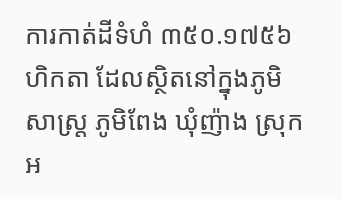ការកាត់ដីទំហំ ៣៥០.១៧៥៦ ហិកតា ដែលស្ថិតនៅក្នុងភូមិសាស្រ្ត ភូមិពែង ឃុំញ៉ាង ស្រុកអ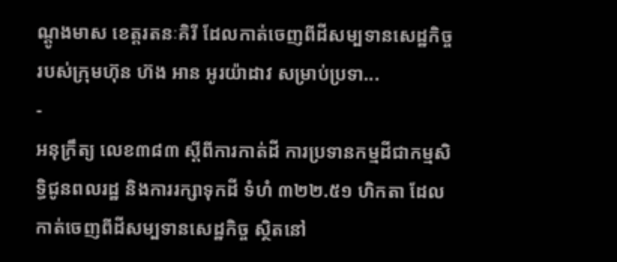ណ្ដូងមាស ខេត្តរតនៈគិរី ដែលកាត់ចេញពីដីសម្បទានសេដ្ឋកិច្ច របស់ក្រុមហ៊ុន ហ៊ង អាន អូរយ៉ាដាវ សម្រាប់ប្រទា...
-
អនុក្រឹត្យ លេខ៣៨៣ ស្ដីពីការកាត់ដី ការប្រទានកម្មដីជាកម្មសិទ្ធិជូនពលរដ្ឋ និងការរក្សាទុកដី ទំហំ ៣២២.៥១ ហិកតា ដែលកាត់ចេញពីដីសម្បទានសេដ្ឋកិច្ច ស្ថិតនៅ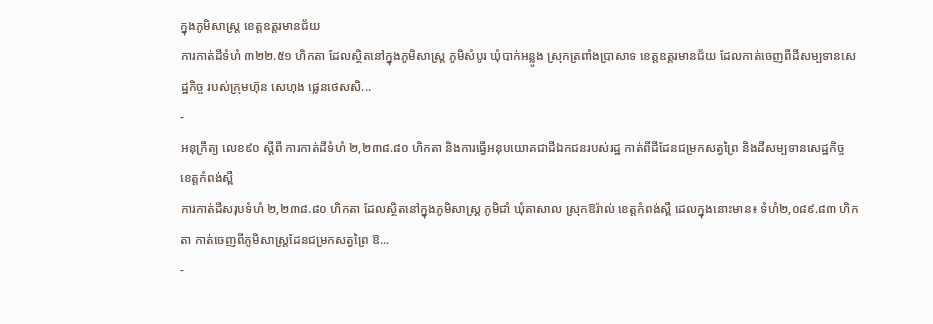ក្នុងភូមិសាស្រ្ត ខេត្តឧត្ដរមានជ័យ
ការកាត់ដីទំហំ ៣២២.៥១ ហិកតា ដែលស្ថិតនៅក្នុងភូមិសាស្រ្ត ភូមិសំបូរ ឃុំបាក់អន្លូង ស្រុកត្រពាំងប្រាសាទ ខេត្តឧត្ដរមានជ័យ ដែលកាត់ចេញពីដីសម្បទានសេដ្ឋកិច្ច របស់ក្រុមហ៊ុន សេហុង ផ្លេនថេសសិ...
-
អនុក្រឹត្យ លេខ៩០ ស្ដីពី ការកាត់ដីទំហំ ២,២៣៨.៨០ ហិកតា និងការធ្វើអនុបយោគជាដីឯកជនរបស់រដ្ឋ កាត់ពីដីដែនជម្រកសត្វព្រៃ និងដីសម្បទានសេដ្ឋកិច្ច ខេត្តកំពង់ស្ពឺ
ការកាត់ដីសរុបទំហំ ២,២៣៨.៨០ ហិកតា ដែលស្ថិតនៅក្នុងភូមិសាស្រ្ត ភូមិជាំ ឃុំតាសាល ស្រុកឱរ៉ាល់ ខេត្តកំពង់ស្ពឺ ដេលក្នុងនោះមាន៖ ទំហំ២,០៨៩.៨៣ ហិកតា កាត់ចេញពីភូមិសាស្រ្តដែនជម្រកសត្វព្រៃ ឱ...
-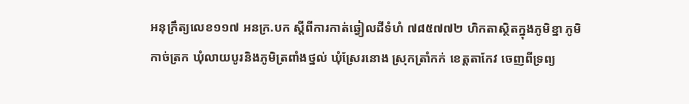អនុក្រឹត្យលេខ១១៧ អនក្រ.បក ស្តីពីការកាត់ឆ្វៀលដីទំហំ ៧៨៥៧៧២ ហិកតាស្ថិតក្នុងភូមិខ្នា ភូមិកាច់ត្រក ឃុំលាយបូរនិងភូមិត្រពាំងថ្នល់ ឃុំស្រែរនោង ស្រុកត្រាំកក់ ខេត្តតាកែវ ចេញពីទ្រព្យ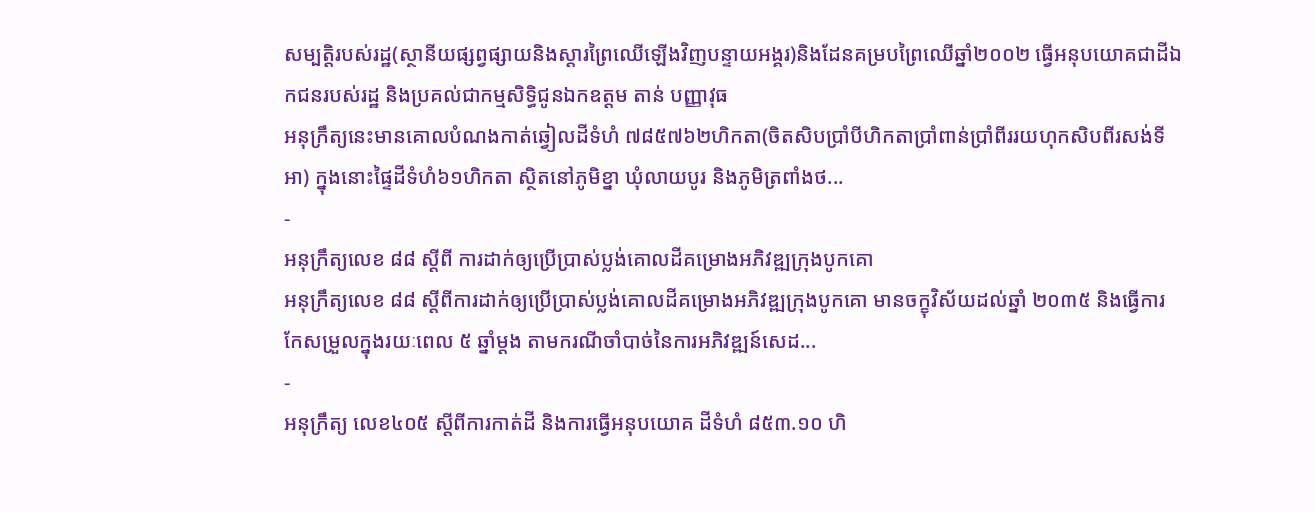សម្បត្តិរបស់រដ្ឋ(ស្ថានីយផ្សព្វផ្សាយនិងស្តារព្រៃឈើឡើងវិញបន្ទាយអង្គរ)និងដែនគម្របព្រៃឈើឆ្នាំ២០០២ ធ្វើអនុបយោគជាដីឯកជនរបស់រដ្ឋ និងប្រគល់ជាកម្មសិទ្ធិជូនឯកឧត្តម តាន់ បញ្ញាវុធ
អនុក្រឹត្យនេះមានគោលបំណងកាត់ឆ្វៀលដីទំហំ ៧៨៥៧៦២ហិកតា(ចិតសិបប្រាំបីហិកតាប្រាំពាន់ប្រាំពីររយហុកសិបពីរសង់ទីអា) ក្នុងនោះផ្ទៃដីទំហំ៦១ហិកតា ស្ថិតនៅភូមិខ្នា ឃុំលាយបូរ និងភូមិត្រពាំងថ...
-
អនុក្រឹត្យលេខ ៨៨ ស្តីពី ការដាក់ឲ្យប្រើប្រាស់ប្លង់គោលដីគម្រោងអភិវឌ្ឍក្រុងបូកគោ
អនុក្រឹត្យលេខ ៨៨ ស្តីពីការដាក់ឲ្យប្រើប្រាស់ប្លង់គោលដីគម្រោងអភិវឌ្ឍក្រុងបូកគោ មានចក្ខុវិស័យដល់ឆ្នាំ ២០៣៥ និងធ្វើការកែសម្រួលក្នុងរយៈពេល ៥ ឆ្នាំម្តង តាមករណីចាំបាច់នៃការអភិវឌ្ឍន៍សេដ...
-
អនុក្រឹត្យ លេខ៤០៥ ស្ដីពីការកាត់ដី និងការធ្វើអនុបយោគ ដីទំហំ ៨៥៣.១០ ហិ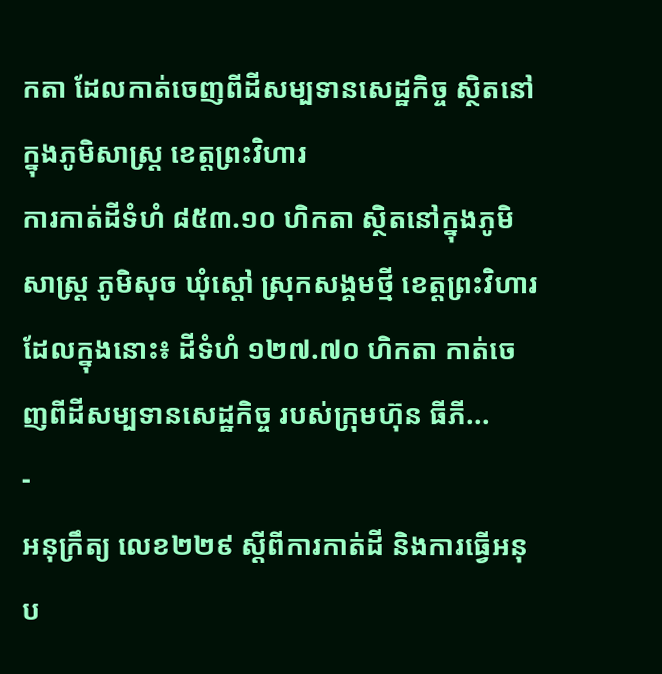កតា ដែលកាត់ចេញពីដីសម្បទានសេដ្ឋកិច្ច ស្ថិតនៅក្នុងភូមិសាស្រ្ត ខេត្តព្រះវិហារ
ការកាត់ដីទំហំ ៨៥៣.១០ ហិកតា ស្ថិតនៅក្នុងភូមិសាស្រ្ត ភូមិសុច ឃុំស្ដៅ ស្រុកសង្គមថ្មី ខេត្តព្រះវិហារ ដែលក្នុងនោះ៖ ដីទំហំ ១២៧.៧០ ហិកតា កាត់ចេញពីដីសម្បទានសេដ្ឋកិច្ច របស់ក្រុមហ៊ុន ធីភី...
-
អនុក្រឹត្យ លេខ២២៩ ស្ដីពីការកាត់ដី និងការធ្វើអនុប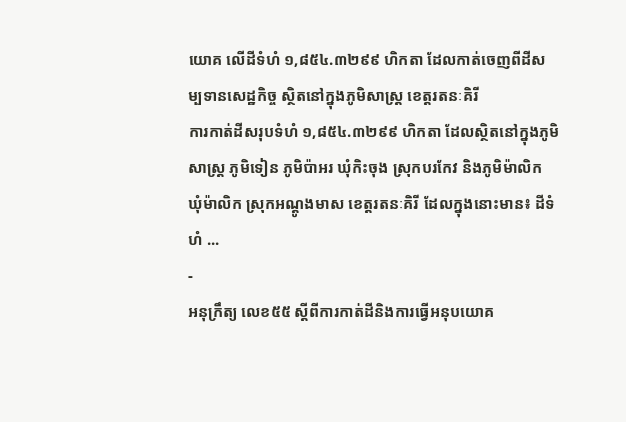យោគ លើដីទំហំ ១,៨៥៤.៣២៩៩ ហិកតា ដែលកាត់ចេញពីដីសម្បទានសេដ្ឋកិច្ច ស្ថិតនៅក្នុងភូមិសាស្រ្ត ខេត្តរតនៈគិរី
ការកាត់ដីសរុបទំហំ ១,៨៥៤.៣២៩៩ ហិកតា ដែលស្ថិតនៅក្នុងភូមិសាស្រ្ត ភូមិទៀន ភូមិប៉ាអរ ឃុំកិះចុង ស្រុកបរកែវ និងភូមិម៉ាលិក ឃុំម៉ាលិក ស្រុកអណ្ដូងមាស ខេត្តរតនៈគិរី ដែលក្នុងនោះមាន៖ ដីទំហំ ...
-
អនុក្រឹត្យ លេខ៥៥ ស្ដីពីការកាត់ដីនិងការធ្វើអនុបយោគ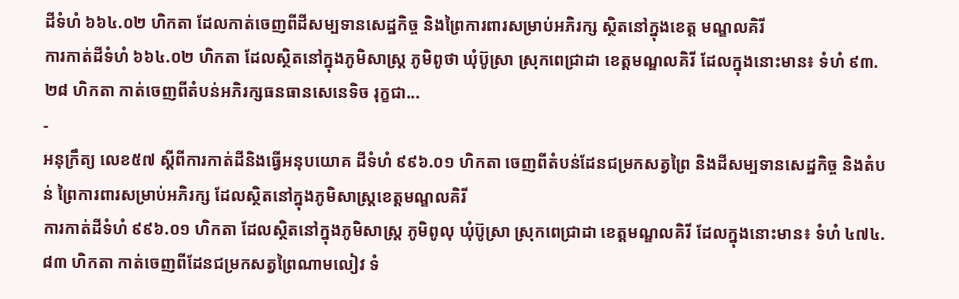ដីទំហំ ៦៦៤.០២ ហិកតា ដែលកាត់ចេញពីដីសម្បទានសេដ្ឋកិច្ច និងព្រៃការពារសម្រាប់អភិរក្ស ស្ថិតនៅក្នុងខេត្ត មណ្ឌលគិរី
ការកាត់ដីទំហំ ៦៦៤.០២ ហិកតា ដែលស្ថិតនៅក្នុងភូមិសាស្រ្ត ភូមិពូថា ឃុំប៊ូស្រា ស្រុកពេជ្រាដា ខេត្តមណ្ឌលគិរី ដែលក្នុងនោះមាន៖ ទំហំ ៩៣.២៨ ហិកតា កាត់ចេញពីតំបន់អភិរក្សធនធានសេនេទិច រុក្ខជា...
-
អនុក្រឹត្យ លេខ៥៧ ស្ដីពីការកាត់ដីនិងធ្វើអនុបយោគ ដីទំហំ ៩៩៦.០១ ហិកតា ចេញពីតំបន់ដែនជម្រកសត្វព្រៃ និងដីសម្បទានសេដ្ឋកិច្ច និងតំបន់ ព្រៃការពារសម្រាប់អភិរក្ស ដែលស្ថិតនៅក្នុងភូមិសាស្រ្តខេត្តមណ្ឌលគិរី
ការកាត់ដីទំហំ ៩៩៦.០១ ហិកតា ដែលស្ថិតនៅក្នុងភូមិសាស្រ្ត ភូមិពូលុ ឃុំប៊ូស្រា ស្រុកពេជ្រាដា ខេត្តមណ្ឌលគិរី ដែលក្នុងនោះមាន៖ ទំហំ ៤៧៤.៨៣ ហិកតា កាត់ចេញពីដែនជម្រកសត្វព្រៃណាមលៀវ ទំ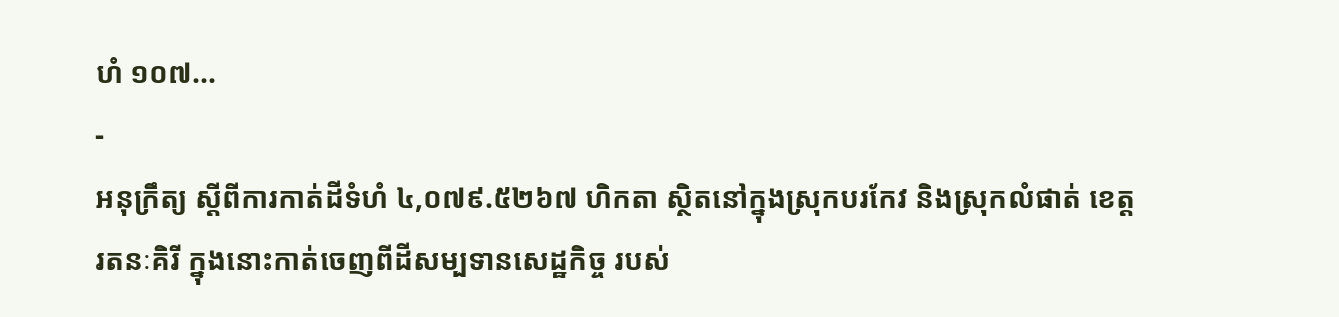ហំ ១០៧...
-
អនុក្រឹត្យ ស្ដីពីការកាត់ដីទំហំ ៤,០៧៩.៥២៦៧ ហិកតា ស្ថិតនៅក្នុងស្រុកបរកែវ និងស្រុកលំផាត់ ខេត្តរតនៈគិរី ក្នុងនោះកាត់ចេញពីដីសម្បទានសេដ្ឋកិច្ច របស់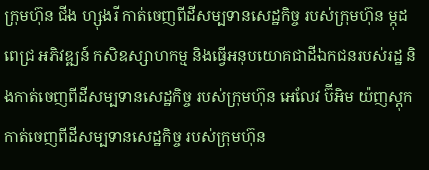ក្រុមហ៊ុន ជីង ហ្សុងរី កាត់ចេញពីដីសម្បទានសេដ្ឋកិច្ច របស់ក្រុមហ៊ុន ម្កុដ ពេជ្រ អភិវឌ្ឍន៍ កសិឧស្សាហកម្ម និងធ្វើអនុបយោគជាដីឯកជនរបស់រដ្ឋ និងកាត់ចេញពីដីសម្បទានសេដ្ឋកិច្ច របស់ក្រុមហ៊ុន អេលែវ ប៊ីអិម យ៉ញស្ដុក កាត់ចេញពីដីសម្បទានសេដ្ឋកិច្ច របស់ក្រុមហ៊ុន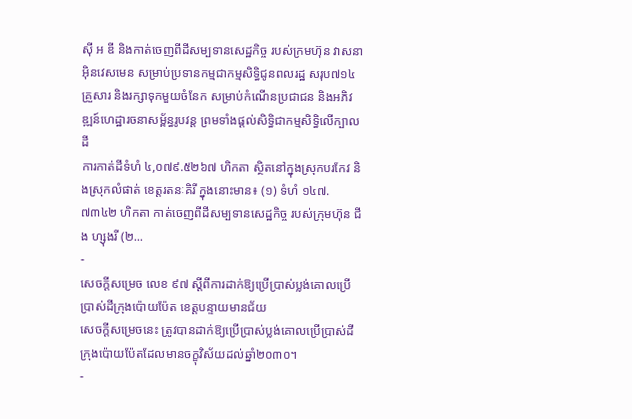ស៊ី អ ឌី និងកាត់ចេញពីដីសម្បទានសេដ្ឋកិច្ច របស់ក្រមហ៊ុន វាសនា អ៊ិនវេសមេន សម្រាប់ប្រទានកម្មជាកម្មសិទ្ធិជូនពលរដ្ឋ សរុប៧១៤គ្រួសារ និងរក្សាទុកមួយចំនែក សម្រាប់កំណើនប្រជាជន និងអភិវឌ្ឍន៍ហេដ្ឋារចនាសម្ព័ន្ធរូបវន្ត ព្រមទាំងផ្ដល់សិទ្ធិជាកម្មសិទ្ធិលើក្បាលដី
ការកាត់ដីទំហំ ៤,០៧៩.៥២៦៧ ហិកតា ស្ថិតនៅក្នុងស្រុកបរកែវ និងស្រុកលំផាត់ ខេត្តរតនៈគិរី ក្នុងនោះមាន៖ (១) ទំហំ ១៤៧.៧៣៤២ ហិកតា កាត់ចេញពីដីសម្បទានសេដ្ឋកិច្ច របស់ក្រុមហ៊ុន ជីង ហ្សុងរី (២...
-
សេចក្តីសម្រេច លេខ ៩៧ ស្តីពីការដាក់ឱ្យប្រើប្រាស់ប្លង់គោលប្រើប្រាស់ដីក្រុងប៉ោយប៉ែត ខេត្តបន្ទាយមានជ័យ
សេចក្តីសម្រេចនេះ ត្រូវបានដាក់ឱ្យប្រើប្រាស់ប្លង់គោលប្រើប្រាស់ដីក្រុងប៉ោយប៉ែតដែលមានចក្ខុវិស័យដល់ឆ្នាំ២០៣០។
-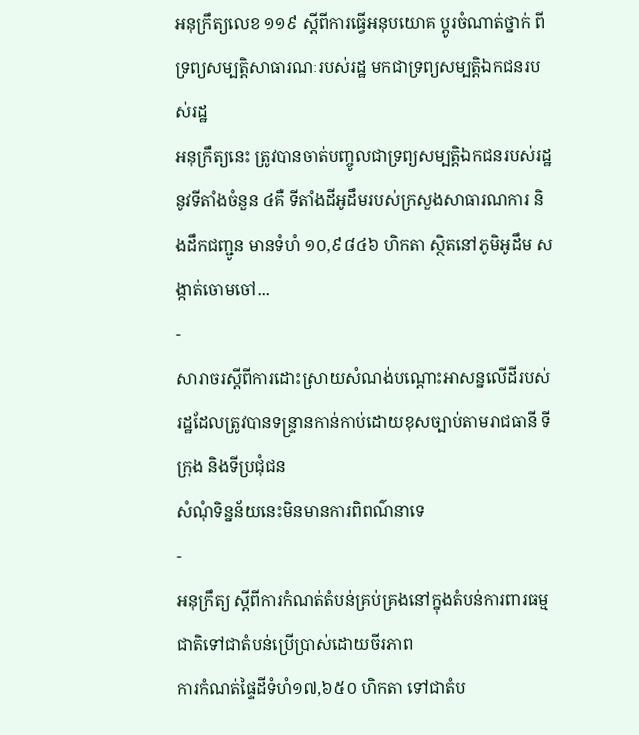អនុក្រឹត្យលេខ ១១៩ ស្តីពីការធ្វើអនុបយោគ ប្តូរចំណាត់ថ្នាក់ ពីទ្រព្យសម្បតិ្តសាធារណៈរបស់រដ្ឋ មកជាទ្រព្យសម្បតិ្តឯកជនរបស់រដ្ឋ
អនុក្រឹត្យនេះ ត្រូវបានចាត់បញ្ចូលជាទ្រព្យសម្បតិ្តឯកជនរបស់រដ្ឋ នូវទីតាំងចំនួន ៤គឺ ទីតាំងដីអូដឹមរបស់ក្រសួងសាធារណការ និងដឹកជញ្ជូន មានទំហំ ១០,៩៨៤៦ ហិកតា សិ្ថតនៅភូមិអូដឹម សង្កាត់ចោមចៅ...
-
សារាចរស្តីពីការដោះស្រាយសំណង់បណ្តោះអាសន្នលើដីរបស់រដ្ឋដែលត្រូវបានទន្ទ្រានកាន់កាប់ដោយខុសច្បាប់តាមរាជធានី ទីក្រុង និងទីប្រជុំជន
សំណុំទិន្នន័យនេះមិនមានការពិពណ៌នាទេ
-
អនុក្រឹត្យ ស្ដីពីការកំណត់តំបន់គ្រប់គ្រងនៅក្នុងតំបន់ការពារធម្មជាតិទៅជាតំបន់ប្រើប្រាស់ដោយចីរភាព
ការកំណត់ផ្ទៃដីទំហំ១៧,៦៥០ ហិកតា ទៅជាតំប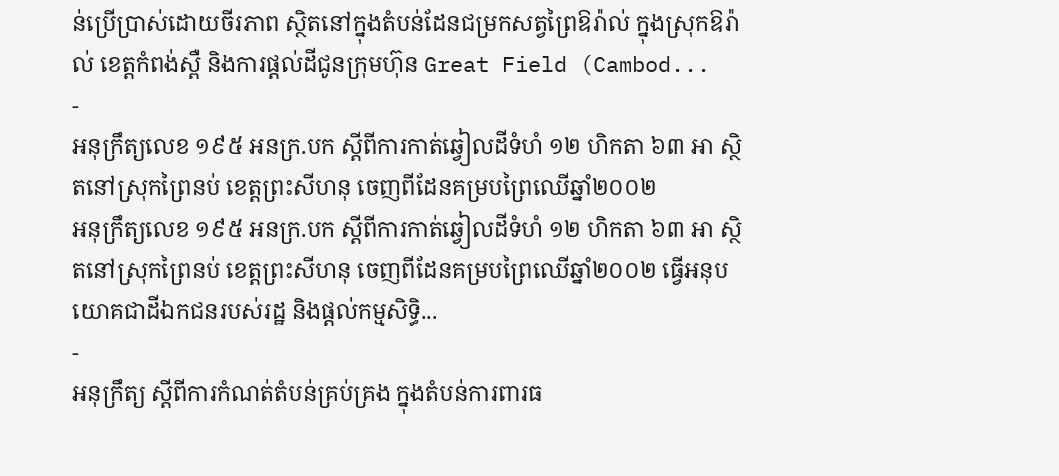ន់ប្រើប្រាស់ដោយចីរភាព ស្ថិតនៅក្នុងតំបន់ដែនជម្រកសត្វព្រៃឱរ៉ាល់ ក្នុងស្រុកឱរ៉ាល់ ខេត្តកំពង់ស្ពឺ និងការផ្ដល់ដីជូនក្រុមហ៊ុន Great Field (Cambod...
-
អនុក្រឹត្យលេខ ១៩៥ អនក្រ.បក ស្តីពីការកាត់ឆ្វៀលដីទំហំ ១២ ហិកតា ៦៣ អា ស្ថិតនៅស្រុកព្រៃនប់ ខេត្តព្រះសីហនុ ចេញពីដែនគម្របព្រៃឈើឆ្នាំ២០០២
អនុក្រឹត្យលេខ ១៩៥ អនក្រ.បក ស្តីពីការកាត់ឆ្វៀលដីទំហំ ១២ ហិកតា ៦៣ អា ស្ថិតនៅស្រុកព្រៃនប់ ខេត្តព្រះសីហនុ ចេញពីដែនគម្របព្រៃឈើឆ្នាំ២០០២ ធ្វើអនុបយោគជាដីឯកជនរបស់រដ្ឋ និងផ្តល់កម្មសិទិ្ធ...
-
អនុក្រឹត្យ ស្ដីពីការកំណត់តំបន់គ្រប់គ្រង ក្នុងតំបន់ការពារធ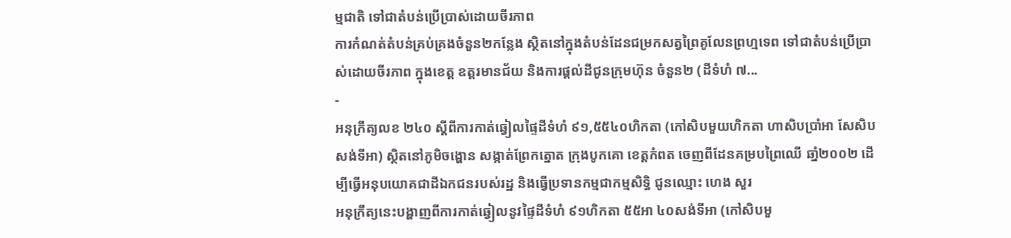ម្មជាតិ ទៅជាតំបន់ប្រើប្រាស់ដោយចីរភាព
ការកំណត់តំបន់គ្រប់គ្រងចំនួន២កន្លែង ស្ថិតនៅក្នុងតំបន់ដែនជម្រកសត្វព្រៃគូលែនព្រហ្មទេព ទៅជាតំបន់ប្រើប្រាស់ដោយចីរភាព ក្នុងខេត្ត ឧត្ដរមានជ័យ និងការផ្ដល់ដីជូនក្រុមហ៊ុន ចំនួន២ (ដីទំហំ ៧...
-
អនុក្រឹត្យលខ ២៤០ ស្តីពីការកាត់ឆ្វៀលផ្ទៃដីទំហំ ៩១,៥៥៤០ហិកតា (កៅសិបមួយហិកតា ហាសិបប្រាំអា សែសិបសង់ទីអា) ស្ថិតនៅភូមិចង្ហោន សង្កាត់ព្រែកត្នោត ក្រុងបូកគោ ខេត្តកំពត ចេញពីដែនគម្របព្រៃឈើ ឆាំ្ន២០០២ ដើម្បីធ្វើអនុបយោគជាដីឯកជនរបស់រដ្ឋ និងធ្វើប្រទានកម្មជាកម្មសិទ្ធិ ជូនឈ្មោះ ហេង សួរ
អនុក្រឹត្យនេះបង្ហាញពីការកាត់ឆ្វៀលនូវផ្ទៃដីទំហំ ៩១ហិកតា ៥៥អា ៤០សង់ទីអា (កៅសិបមួ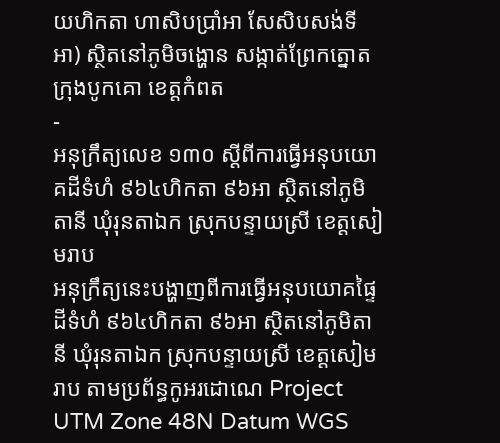យហិកតា ហាសិបប្រាំអា សែសិបសង់ទីអា) ស្ថិតនៅភូមិចង្ហោន សង្កាត់ព្រែកត្នោត ក្រុងបូកគោ ខេត្តកំពត
-
អនុក្រឹត្យលេខ ១៣០ ស្តីពីការធ្វើអនុបយោគដីទំហំ ៩៦៤ហិកតា ៩៦អា ស្ថិតនៅភូមិតានី ឃុំរុនតាឯក ស្រុកបន្ទាយស្រី ខេត្តសៀមរាប
អនុក្រឹត្យនេះបង្ហាញពីការធ្វើអនុបយោគផ្ទៃដីទំហំ ៩៦៤ហិកតា ៩៦អា ស្ថិតនៅភូមិតានី ឃុំរុនតាឯក ស្រុកបន្ទាយស្រី ខេត្តសៀមរាប តាមប្រព័ន្ធកូអរដោណេ Project UTM Zone 48N Datum WGS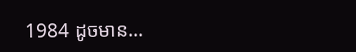1984 ដូចមាន...